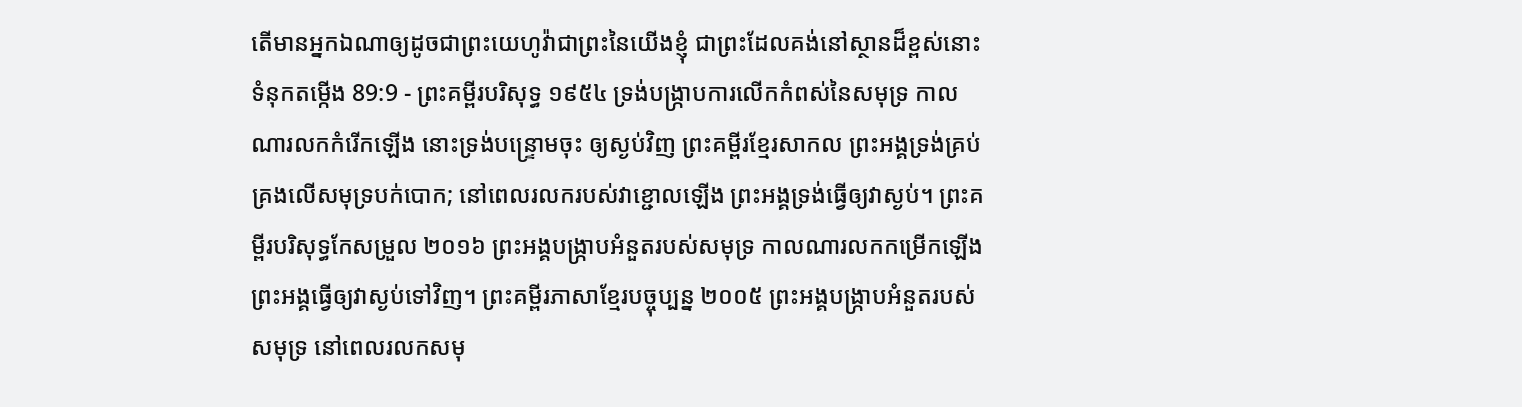តើមានអ្នកឯណាឲ្យដូចជាព្រះយេហូវ៉ាជាព្រះនៃយើងខ្ញុំ ជាព្រះដែលគង់នៅស្ថានដ៏ខ្ពស់នោះ
ទំនុកតម្កើង 89:9 - ព្រះគម្ពីរបរិសុទ្ធ ១៩៥៤ ទ្រង់បង្ក្រាបការលើកកំពស់នៃសមុទ្រ កាលណារលកកំរើកឡើង នោះទ្រង់បន្ទ្រោមចុះ ឲ្យស្ងប់វិញ ព្រះគម្ពីរខ្មែរសាកល ព្រះអង្គទ្រង់គ្រប់គ្រងលើសមុទ្របក់បោក; នៅពេលរលករបស់វាខ្ជោលឡើង ព្រះអង្គទ្រង់ធ្វើឲ្យវាស្ងប់។ ព្រះគម្ពីរបរិសុទ្ធកែសម្រួល ២០១៦ ព្រះអង្គបង្ក្រាបអំនួតរបស់សមុទ្រ កាលណារលកកម្រើកឡើង ព្រះអង្គធ្វើឲ្យវាស្ងប់ទៅវិញ។ ព្រះគម្ពីរភាសាខ្មែរបច្ចុប្បន្ន ២០០៥ ព្រះអង្គបង្ក្រាបអំនួតរបស់សមុទ្រ នៅពេលរលកសមុ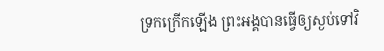ទ្រកក្រើកឡើង ព្រះអង្គបានធ្វើឲ្យស្ងប់ទៅវិ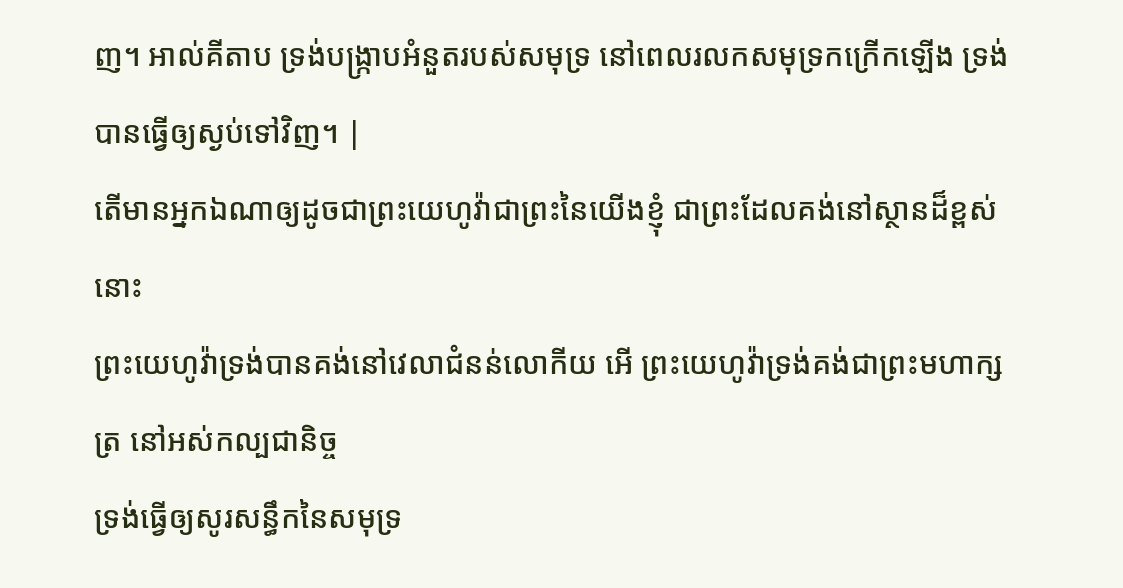ញ។ អាល់គីតាប ទ្រង់បង្ក្រាបអំនួតរបស់សមុទ្រ នៅពេលរលកសមុទ្រកក្រើកឡើង ទ្រង់បានធ្វើឲ្យស្ងប់ទៅវិញ។ |
តើមានអ្នកឯណាឲ្យដូចជាព្រះយេហូវ៉ាជាព្រះនៃយើងខ្ញុំ ជាព្រះដែលគង់នៅស្ថានដ៏ខ្ពស់នោះ
ព្រះយេហូវ៉ាទ្រង់បានគង់នៅវេលាជំនន់លោកីយ អើ ព្រះយេហូវ៉ាទ្រង់គង់ជាព្រះមហាក្សត្រ នៅអស់កល្បជានិច្ច
ទ្រង់ធ្វើឲ្យសូរសន្ធឹកនៃសមុទ្រ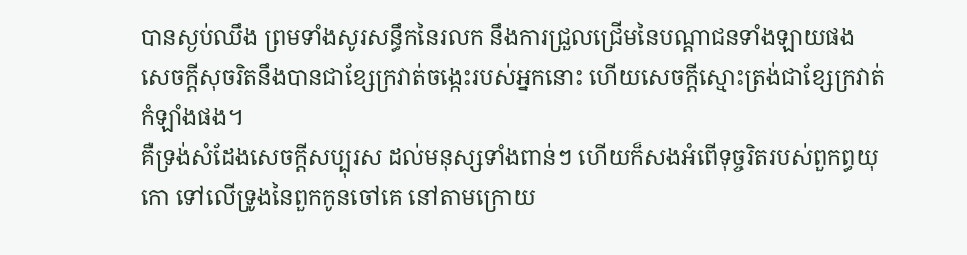បានស្ងប់ឈឹង ព្រមទាំងសូរសន្ធឹកនៃរលក នឹងការជ្រួលជ្រើមនៃបណ្តាជនទាំងឡាយផង
សេចក្ដីសុចរិតនឹងបានជាខ្សែក្រវាត់ចង្កេះរបស់អ្នកនោះ ហើយសេចក្ដីស្មោះត្រង់ជាខ្សែក្រវាត់កំឡាំងផង។
គឺទ្រង់សំដែងសេចក្ដីសប្បុរស ដល់មនុស្សទាំងពាន់ៗ ហើយក៏សងអំពើទុច្ចរិតរបស់ពួកព្ធយុកោ ទៅលើទ្រូងនៃពួកកូនចៅគេ នៅតាមក្រោយ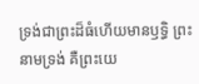ទ្រង់ជាព្រះដ៏ធំហើយមានឫទ្ធិ ព្រះនាមទ្រង់ គឺព្រះយេ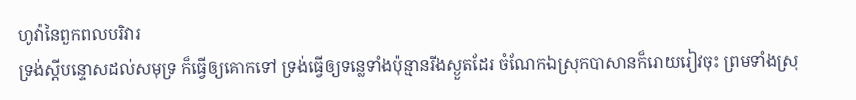ហូវ៉ានៃពួកពលបរិវារ
ទ្រង់ស្តីបន្ទោសដល់សមុទ្រ ក៏ធ្វើឲ្យគោកទៅ ទ្រង់ធ្វើឲ្យទន្លេទាំងប៉ុន្មានរីងស្ងួតដែរ ចំណែកឯស្រុកបាសានក៏រោយរៀវចុះ ព្រមទាំងស្រុ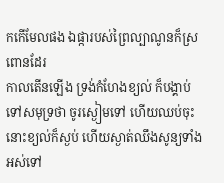កកើមែលផង ឯផ្ការបស់ព្រៃល្បាណូនក៏ស្រពោនដែរ
កាលតើនឡើង ទ្រង់កំហែងខ្យល់ ក៏បង្គាប់ទៅសមុទ្រថា ចូរស្ងៀមទៅ ហើយឈប់ចុះ នោះខ្យល់ក៏ស្ងប់ ហើយស្ងាត់ឈឹងសូន្យទាំងអស់ទៅ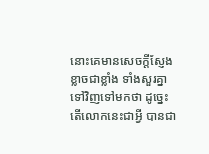នោះគេមានសេចក្ដីស្ញែងខ្លាចជាខ្លាំង ទាំងសួរគ្នាទៅវិញទៅមកថា ដូច្នេះ តើលោកនេះជាអ្វី បានជា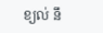ខ្យល់ នឹ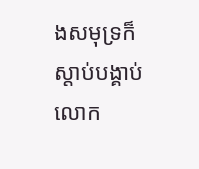ងសមុទ្រក៏ស្តាប់បង្គាប់លោក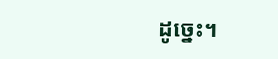ដូច្នេះ។